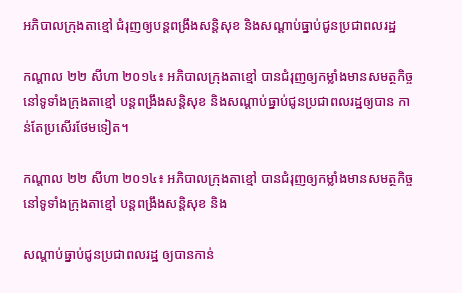អភិបាលក្រុងតាខ្មៅ ជំរុញឲ្យបន្តពង្រឹងសន្តិសុខ និងសណ្ដាប់ធ្នាប់ជូនប្រជាពលរដ្ឋ

កណ្ដាល ២២ សីហា ២០១៤៖ អភិបាលក្រុងតាខ្មៅ បានជំរុញឲ្យកម្លាំងមានសមត្ថកិច្ច នៅទូទាំងក្រុងតាខ្មៅ បន្តពង្រឹងសន្តិសុខ និងសណ្តាប់ធ្នាប់ជូនប្រជាពលរដ្ឋឲ្យបាន កាន់តែប្រសើរថែមទៀត។

កណ្ដាល ២២ សីហា ២០១៤៖ អភិបាលក្រុងតាខ្មៅ បានជំរុញឲ្យកម្លាំងមានសមត្ថកិច្ច នៅទូទាំងក្រុងតាខ្មៅ បន្តពង្រឹងសន្តិសុខ និង

សណ្តាប់ធ្នាប់ជូនប្រជាពលរដ្ឋ ឲ្យបានកាន់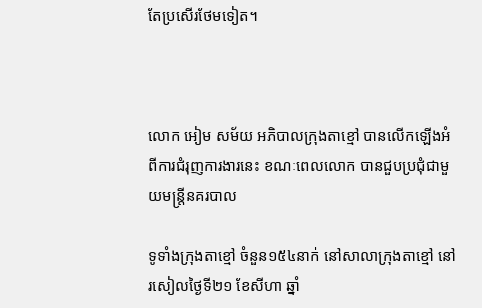តែប្រសើរថែមទៀត។



លោក អៀម សម័យ អភិបាលក្រុងតាខ្មៅ បានលើកឡើងអំពីការជំរុញការងារនេះ ខណៈពេលលោក បានជួបប្រជុំជាមួយមន្ត្រីនគរបាល

ទូទាំងក្រុងតាខ្មៅ ចំនួន១៥៤នាក់ នៅសាលាក្រុងតាខ្មៅ នៅរសៀលថ្ងៃទី២១ ខែសីហា ឆ្នាំ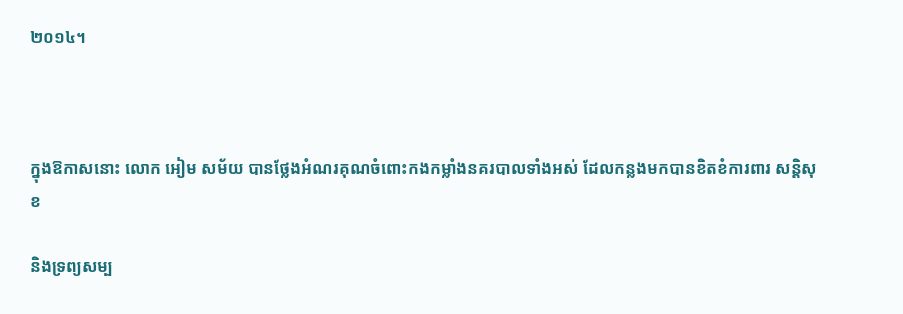២០១៤។



ក្នុងឱកាសនោះ លោក អៀម សម័យ បានថ្លែងអំណរគុណចំពោះកងកម្លាំងនគរបាលទាំងអស់ ដែលកន្លងមកបានខិតខំការពារ សន្តិសុខ

និងទ្រព្យសម្ប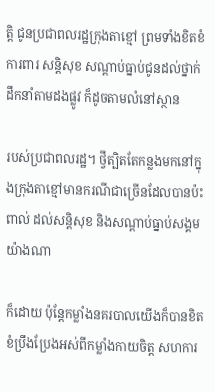ត្តិ ជូនប្រជាពលរដ្ឋក្រុងតាខ្មៅ ព្រមទាំងខិតខំការពារ សន្តិសុខ សណ្ដាប់ធ្នាប់ជូនដល់ថ្នាក់ដឹកនាំតាមដងផ្លូវ ក៏ដូចតាមលំនៅស្ថាន

របស់ប្រជាពលរដ្ឋ។ ថ្វីត្បិតតែកន្លងមកនៅក្នុងក្រុងតាខ្មៅមានករណីជាច្រើនដែលបានប៉ះពាល់ ដល់សន្តិសុខ និងសណ្ដាប់ធ្នាប់សង្គមយ៉ាងណា

ក៏ដោយ ប៉ុន្តែកម្លាំងនគរបាលយើងក៏បានខិតខំប្រឹងប្រែងអស់ពីកម្លាំងកាយចិត្ត សហការ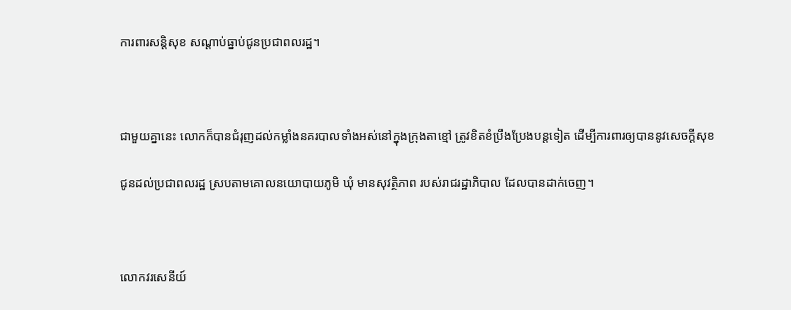ការពារសន្តិសុខ សណ្ដាប់ធ្នាប់ជូនប្រជាពលរដ្ឋ។



ជាមួយគ្នានេះ លោកក៏បានជំរុញដល់កម្លាំងនគរបាលទាំងអស់នៅក្នុងក្រុងតាខ្មៅ ត្រូវខិតខំប្រឹងប្រែងបន្តទៀត ដើម្បីការពារឲ្យបាននូវសេចក្ដីសុខ

ជូនដល់ប្រជាពលរដ្ឋ ស្របតាមគោលនយោបាយភូមិ ឃុំ មានសុវត្ថិភាព របស់រាជរដ្ឋាភិបាល ដែលបានដាក់ចេញ។



លោកវរសេនីយ៍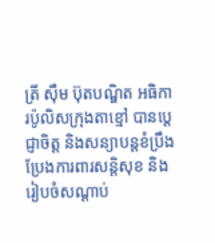ត្រី ស៊ឹម ប៊ុតបណ្ឌិត អធិការប៉ូលិសក្រុងតាខ្មៅ បានប្ដេជ្ញាចិត្ត និងសន្យាបន្តខំប្រឹងប្រែងការពារសន្តិសុខ និងរៀបចំសណ្ដាប់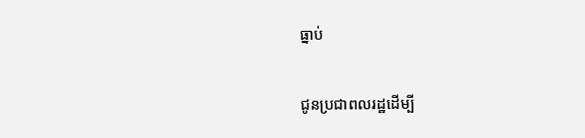ធ្នាប់

ជូនប្រជាពលរដ្ឋដើម្បី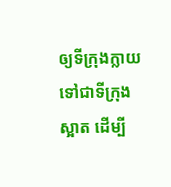ឲ្យទីក្រុងក្លាយទៅជាទីក្រុងស្អាត ដើម្បី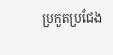ប្រកួតប្រជែង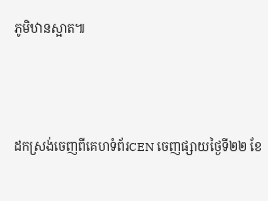ភូមិឋានស្អាត៕



ដកស្រង់ចេញពីគេហទំព័រCEN ចេញផ្សាយថ្ងៃទី២២ ខែ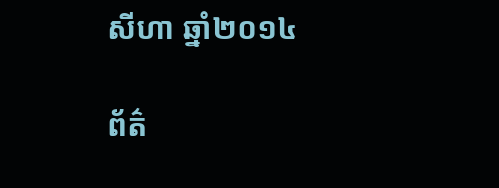សីហា ឆ្នាំ២០១៤

ព័ត៌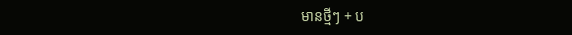មានថ្មីៗ + ប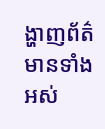ង្ហាញព័ត៌មានទាំងអស់